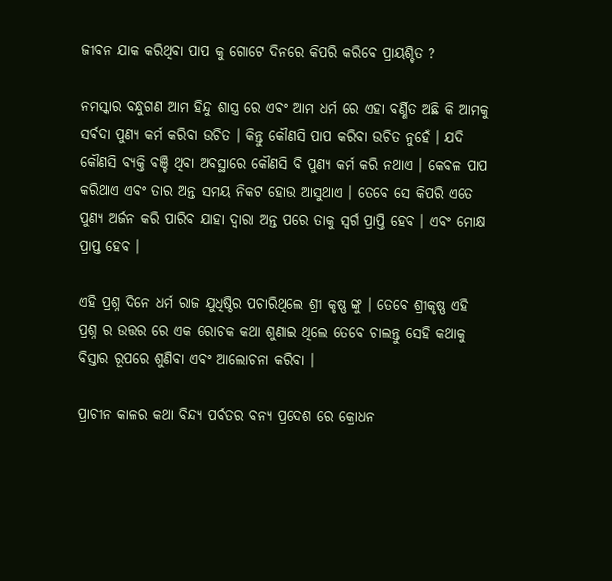ଜୀବନ ଯାକ କରିଥିବା ପାପ କୁ ଗୋଟେ ଦିନରେ କିପରି କରିବେ ପ୍ରାୟଶ୍ଚିତ ?

ନମସ୍କାର ବନ୍ଧୁଗଣ ଆମ ହିନ୍ଦୁ ଶାସ୍ତ୍ର ରେ ଏବଂ ଆମ ଧର୍ମ ରେ ଏହା ବର୍ଣ୍ଣିତ ଅଛି କି ଆମକୁ ସର୍ଵଦା ପୁଣ୍ୟ କର୍ମ କରିବା ଉଚିତ । କିନ୍ତୁ କୌଣସି ପାପ କରିବା ଉଚିତ ନୁହେଁ । ଯଦି କୌଣସି ବ୍ୟକ୍ତି ବଞ୍ଚି ଥିବା ଅବସ୍ଥାରେ କୌଣସି ବି ପୁଣ୍ୟ କର୍ମ କରି ନଥାଏ । କେବଳ ପାପ କରିଥାଏ ଏବଂ ତାର ଅନ୍ତ ସମୟ ନିକଟ ହୋଉ ଆସୁଥାଏ । ତେବେ ସେ କିପରି ଏତେ ପୁଣ୍ୟ ଅର୍ଜନ କରି ପାରିବ ଯାହା ଦ୍ୱାରା ଅନ୍ତ ପରେ ତାକୁ ସ୍ୱର୍ଗ ପ୍ରାପ୍ତି ହେବ । ଏବଂ ମୋକ୍ଷ ପ୍ରାପ୍ତ ହେବ ।

ଏହି ପ୍ରଶ୍ନ ଦିନେ ଧର୍ମ ରାଜ ଯୁଧିଷ୍ଠିର ପଚାରିଥିଲେ ଶ୍ରୀ କୃଷ୍ଣ ଙ୍କୁ । ତେବେ ଶ୍ରୀକୃଷ୍ଣ ଏହି ପ୍ରଶ୍ନ ର ଉତ୍ତର ରେ ଏକ ରୋଚକ କଥା ଶୁଣାଇ ଥିଲେ ତେବେ ଚାଲନ୍ତୁ ସେହି କଥାକୁ ବିସ୍ତାର ରୂପରେ ଶୁଣିବା ଏବଂ ଆଲୋଚନା କରିବା ।

ପ୍ରାଚୀନ କାଳର କଥା ବିନ୍ଦ୍ୟ ପର୍ବତର ବନ୍ୟ ପ୍ରଦେଶ ରେ କ୍ରୋଧନ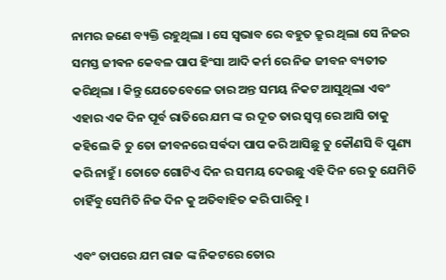ନାମର ଜଣେ ବ୍ୟକ୍ତି ରହୁଥିଲା । ସେ ସ୍ୱଭାବ ରେ ବହୁତ କ୍ରୁର ଥିଲା ସେ ନିଜର ସମସ୍ତ ଜୀଵନ କେବଳ ପାପ ହିଂସା ଆଦି କର୍ମ ରେ ନିଜ ଜୀବନ ବ୍ୟତୀତ କରିଥିଲା । କିନ୍ତୁ ଯେତେବେଳେ ତାର ଅନ୍ତ ସମୟ ନିକଟ ଆସୁଥିଲା ଏବଂ ଏହାର ଏକ ଦିନ ପୂର୍ବ ରାତିରେ ଯମ ଙ୍କ ର ଦୂତ ତାର ସ୍ୱପ୍ନ ରେ ଆସି ତାକୁ କହିଲେ କି ତୁ ତୋ ଜୀବନରେ ସର୍ଵଦା ପାପ କରି ଆସିଛୁ ତୁ କୌଣସି ବି ପୁଣ୍ୟ କରି ନାହୁଁ । ତୋତେ ଗୋଟିଏ ଦିନ ର ସମୟ ଦେଉଛୁ ଏହି ଦିନ ରେ ତୁ ଯେମିତି ଚାହିଁବୁ ସେମିତି ନିଜ ଦିନ କୁ ଅତିବାହିତ କରି ପାରିବୁ ।

ଏବଂ ତାପରେ ଯମ ରାଜ ଙ୍କ ନିକଟରେ ତୋର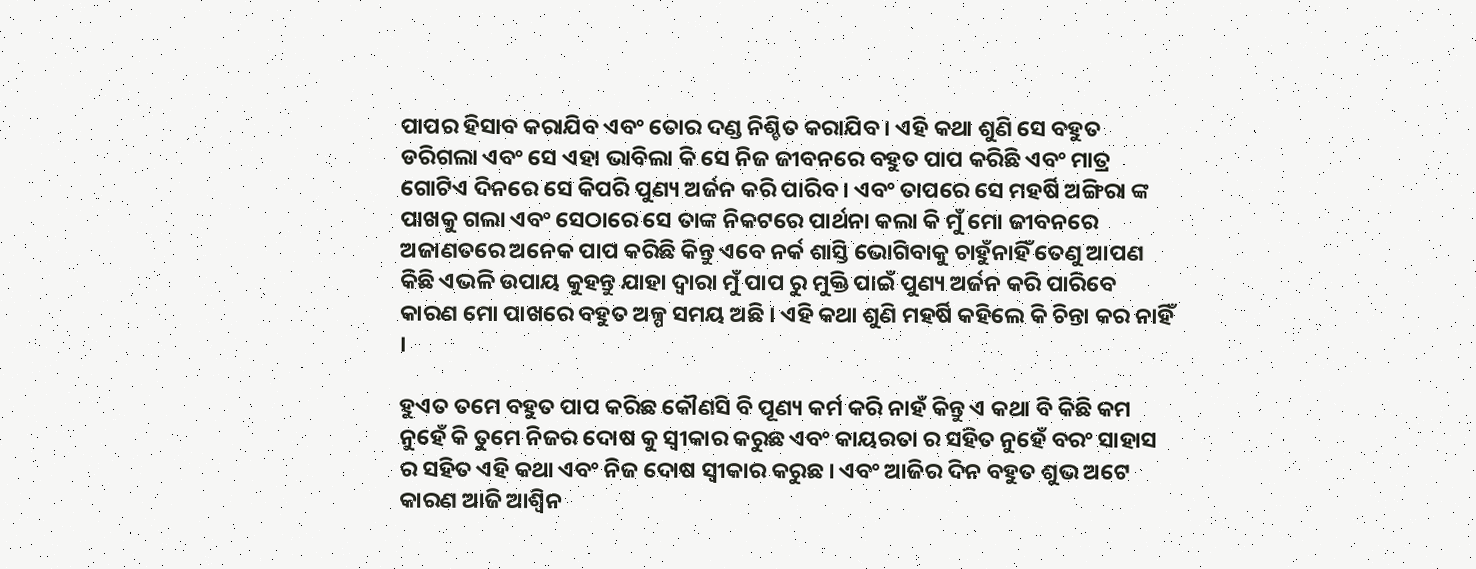ପାପର ହିସାବ କରାଯିବ ଏବଂ ତୋର ଦଣ୍ଡ ନିଶ୍ଚିତ କରାଯିବ । ଏହି କଥା ଶୁଣି ସେ ବହୁତ ଡରିଗଲା ଏବଂ ସେ ଏହା ଭାବିଲା କି ସେ ନିଜ ଜୀବନରେ ବହୁତ ପାପ କରିଛି ଏବଂ ମାତ୍ର ଗୋଟିଏ ଦିନରେ ସେ କିପରି ପୁଣ୍ୟ ଅର୍ଜନ କରି ପାରିବ । ଏବଂ ତାପରେ ସେ ମହର୍ଷି ଅଙ୍ଗିରା ଙ୍କ ପାଖକୁ ଗଲା ଏବଂ ସେଠାରେ ସେ ତାଙ୍କ ନିକଟରେ ପାର୍ଥନା କଲା କି ମୁଁ ମୋ ଜୀବନରେ ଅଜାଣତରେ ଅନେକ ପାପ କରିଛି କିନ୍ତୁ ଏବେ ନର୍କ ଶାସ୍ତି ଭୋଗିବାକୁ ଚାହୁଁନାହିଁ ତେଣୁ ଆପଣ କିଛି ଏଭଳି ଉପାୟ କୁହନ୍ତୁ ଯାହା ଦ୍ୱାରା ମୁଁ ପାପ ରୁ ମୁକ୍ତି ପାଇଁ ପୁଣ୍ୟ ଅର୍ଜନ କରି ପାରିବେ କାରଣ ମୋ ପାଖରେ ବହୁତ ଅଳ୍ପ ସମୟ ଅଛି । ଏହି କଥା ଶୁଣି ମହର୍ଷି କହିଲେ କି ଚିନ୍ତା କର ନାହିଁ ।

ହୁଏତ ତମେ ବହୁତ ପାପ କରିଛ କୌଣସି ବି ପୂଣ୍ୟ କର୍ମ କରି ନାହଁ କିନ୍ତୁ ଏ କଥା ବି କିଛି କମ ନୁହେଁ କି ତୁମେ ନିଜର ଦୋଷ କୁ ସ୍ୱୀକାର କରୁଛ ଏବଂ କାୟରତା ର ସହିତ ନୁହେଁ ବରଂ ସାହାସ ର ସହିତ ଏହି କଥା ଏବଂ ନିଜ ଦୋଷ ସ୍ୱୀକାର କରୁଛ । ଏବଂ ଆଜିର ଦିନ ବହୁତ ଶୁଭ ଅଟେ କାରଣ ଆଜି ଆଶ୍ଵିନ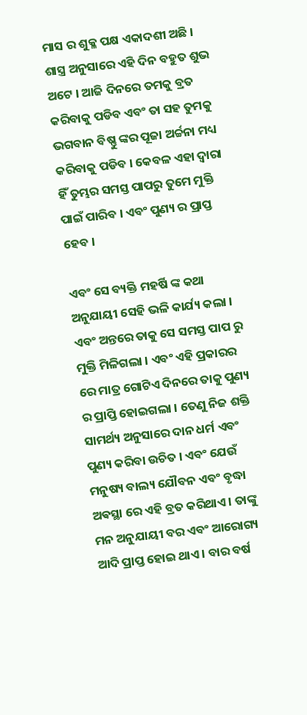ମାସ ର ଶୁକ୍ଳ ପକ୍ଷ ଏକାଦଶୀ ଅଛି । ଶାସ୍ତ୍ର ଅନୁସାରେ ଏହି ଦିନ ବହୁତ ଶୁଭ ଅଟେ । ଆଜି ଦିନରେ ତମକୁ ବ୍ରତ କରିବାକୁ ପଡିବ ଏବଂ ତା ସହ ତୁମକୁ ଭଗବାନ ବିଷ୍ଣୁ ଙ୍କର ପୂଜା ଅର୍ଚ୍ଚନା ମଧ୍ୟ କରିବାକୁ ପଡିବ । କେବଳ ଏହା ଦ୍ୱାରା ହିଁ ତୁମ୍ଭର ସମସ୍ତ ପାପରୁ ତୁମେ ମୁକ୍ତି ପାଇଁ ପାରିବ । ଏବଂ ପୁଣ୍ୟ ର ପ୍ରାପ୍ତ ହେବ ।

ଏବଂ ସେ ବ୍ୟକ୍ତି ମହର୍ଷି ଙ୍କ କଥା ଅନୁଯାୟୀ ସେହି ଭଳି କାର୍ଯ୍ୟ କଲା । ଏବଂ ଅନ୍ତରେ ତାକୁ ସେ ସମସ୍ତ ପାପ ରୁ ମୁକ୍ତି ମିଳିଗଲା । ଏବଂ ଏହି ପ୍ରକାରର ରେ ମାତ୍ର ଗୋଟିଏ ଦିନରେ ତାକୁ ପୁଣ୍ୟ ର ପ୍ରାପ୍ତି ହୋଇଗଲା । ତେଣୁ ନିଜ ଶକ୍ତି ସାମର୍ଥ୍ୟ ଅନୁସାରେ ଦାନ ଧର୍ମ ଏବଂ ପୁଣ୍ୟ କରିବା ଉଚିତ । ଏବଂ ଯେଉଁ ମନୁଷ୍ୟ ବାଲ୍ୟ ଯୌବନ ଏବଂ ବୃଦ୍ଧା ଅଵସ୍ଥା ରେ ଏହି ବ୍ରତ କରିଥାଏ । ତାଙ୍କୁ ମନ ଅନୁଯାୟୀ ବର ଏବଂ ଆରୋଗ୍ୟ ଆଦି ପ୍ରାପ୍ତ ହୋଇ ଥାଏ । ବାର ବର୍ଷ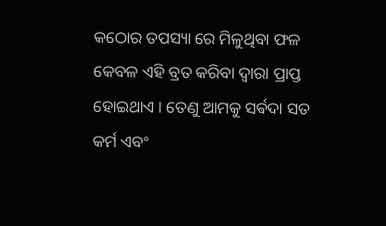କଠୋର ତପସ୍ୟା ରେ ମିଳୁଥିବା ଫଳ କେବଳ ଏହି ବ୍ରତ କରିବା ଦ୍ୱାରା ପ୍ରାପ୍ତ ହୋଇଥାଏ । ତେଣୁ ଆମକୁ ସର୍ଵଦା ସତ କର୍ମ ଏବଂ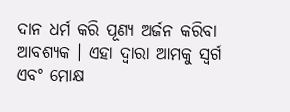ଦାନ ଧର୍ମ କରି ପୂଣ୍ୟ ଅର୍ଜନ କରିବା ଆବଶ୍ୟକ । ଏହା ଦ୍ୱାରା ଆମକୁ ସ୍ୱର୍ଗ ଏବଂ ମୋକ୍ଷ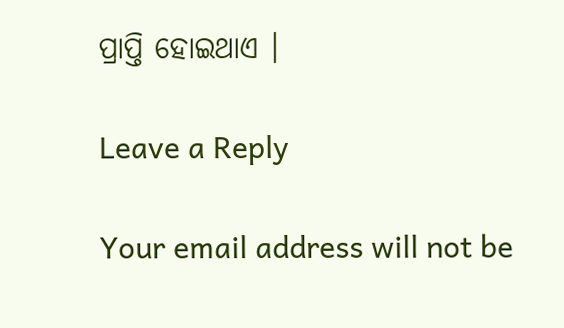ପ୍ରାପ୍ତି ହୋଇଥାଏ ।

Leave a Reply

Your email address will not be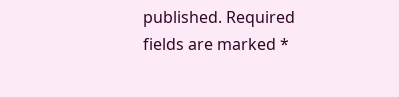published. Required fields are marked *